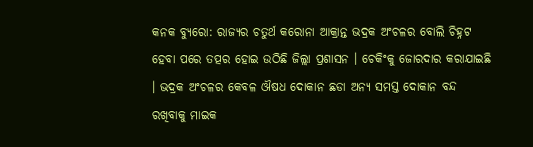କନକ ବ୍ୟୁରୋ: ରାଜ୍ୟର ଚତୁର୍ଥ କରୋନା ଆକ୍ରାନ୍ତ ଭଦ୍ରକ ଅଂଚଳର ବୋଲି ଚିହ୍ନଟ ହେବା ପରେ ତତ୍ପର ହୋଇ ଉଠିଛି ଜିଲ୍ଲା ପ୍ରଶାସନ । ଚେକିଂକୁ ଜୋରଦାର କରାଯାଇଛି । ଭଦ୍ରକ ଅଂଚଳର କେବଳ ଔଷଧ ଦୋକାନ ଛଡା ଅନ୍ୟ ସମସ୍ତ ଦୋକାନ ବନ୍ଦ ରଖିବାକୁ ମାଇକ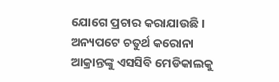ଯୋଗେ ପ୍ରଚାର କରାଯାଉଛି । ଅନ୍ୟପଟେ ଚତୁର୍ଥ କରୋନା ଆକ୍ରାନ୍ତଙ୍କୁ ଏସସିବି ମେଡିକାଲକୁ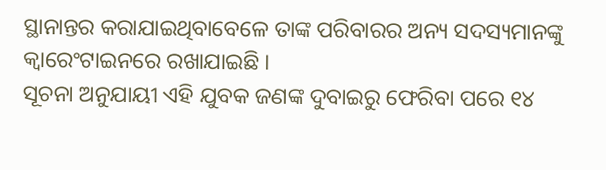ସ୍ଥାନାନ୍ତର କରାଯାଇଥିବାବେଳେ ତାଙ୍କ ପରିବାରର ଅନ୍ୟ ସଦସ୍ୟମାନଙ୍କୁ କ୍ୱାରେଂଟାଇନରେ ରଖାଯାଇଛି ।
ସୂଚନା ଅନୁଯାୟୀ ଏହି ଯୁବକ ଜଣଙ୍କ ଦୁବାଇରୁ ଫେରିବା ପରେ ୧୪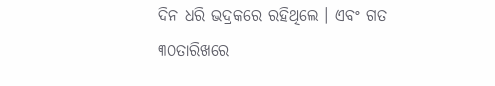ଦିନ ଧରି ଭଦ୍ରକରେ ରହିଥିଲେ । ଏବଂ ଗତ ୩୦ତାରିଖରେ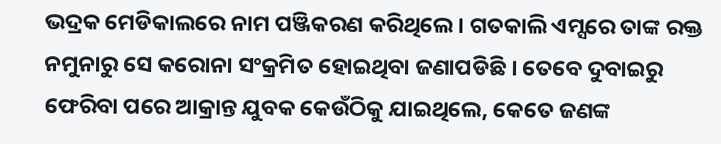ଭଦ୍ରକ ମେଡିକାଲରେ ନାମ ପଞ୍ଜିକରଣ କରିଥିଲେ । ଗତକାଲି ଏମ୍ସରେ ତାଙ୍କ ରକ୍ତ ନମୁନାରୁ ସେ କରୋନା ସଂକ୍ରମିତ ହୋଇଥିବା ଜଣାପଡିଛି । ତେବେ ଦୁବାଇରୁ ଫେରିବା ପରେ ଆକ୍ରାନ୍ତ ଯୁବକ କେଉଁଠିକୁ ଯାଇଥିଲେ, କେତେ ଜଣଙ୍କ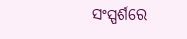ସଂସ୍ପର୍ଶରେ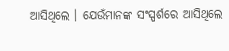ଆସିଥିଲେ । ଯେଉଁମାନଙ୍କ ସଂସ୍ପର୍ଶରେ ଆସିଥିଲେ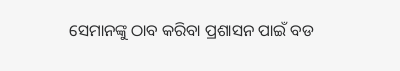ସେମାନଙ୍କୁ ଠାବ କରିବା ପ୍ରଶାସନ ପାଇଁ ବଡ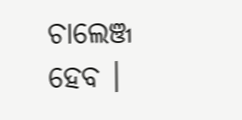ଚାଲେଞ୍ଜ ହେବ ।